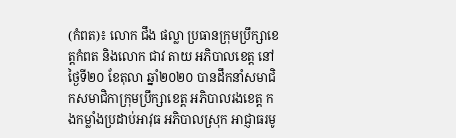(កំពត)៖ លោក ជឹង ផល្លា ប្រធានក្រុមប្រឹក្សាខេត្តកំពត និងលោក ជាវ តាយ អភិបាលខេត្ត នៅថ្ងៃទី២០ ខែតុលា ឆ្នាំ២០២០ បានដឹកនាំសមាជិកសមាជិកាក្រុមប្រឹក្សាខេត្ត អភិបាលរងខេត្ត កងកម្លាំងប្រដាប់អាវុធ អភិបាលស្រុក អាជ្ញាធរមូ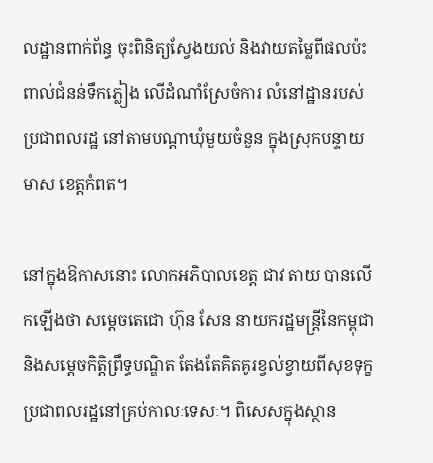លដ្ឋានពាក់ព័ន្ធ ចុះពិនិត្យស្វែងយល់ និងវាយតម្លៃពីផលប៉ះពាល់ជំនន់ទឹកភ្លៀង លើដំណាំស្រែចំការ លំនៅដ្ឋានរបស់ប្រជាពលរដ្ឋ នៅតាមបណ្ដាឃុំមួយចំនួន ក្នុងស្រុកបន្ទាយមាស ខេត្តកំពត។

នៅក្នុងឱកាសនោះ លោកអភិបាលខេត្ត ជាវ តាយ បានលើកឡើងថា សម្ដេចតេជោ ហ៊ុន សែន នាយករដ្ឋមន្រ្តីនៃកម្ពុជា និងសម្ដេចកិត្តិព្រឹទ្ធបណ្ឌិត តែងតែគិតគូរខ្វល់ខ្វាយពីសុខទុក្ខ ប្រជាពលរដ្ឋនៅគ្រប់កាលៈទេសៈ។ ពិសេសក្នុងស្ថាន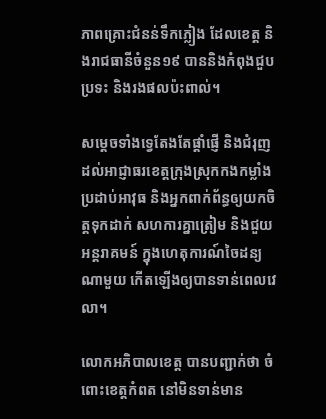ភាពគ្រោះជំនន់ទឹកភ្លៀង ដែលខេត្ត និងរាជធានីចំនួន១៩ បាននិងកំពុងជួបប្រទះ និងរងផលប៉ះពាល់។

សម្ដេចទាំងទ្វេតែងតែផ្ដាំផ្ញើ និងជំរុញដល់អាជ្ញាធរខេត្តក្រុងស្រុកកងកម្លាំងប្រដាប់អាវុធ និងអ្នកពាក់ព័ន្ធឲ្យយកចិត្តទុកដាក់ សហការគ្នាត្រៀម និងជួយអន្តរាគមន៍ ក្នុងហេតុការណ៍ចៃដន្យណាមួយ កើតឡើងឲ្យបានទាន់ពេលវេលា។

លោកអភិបាលខេត្ត បានបញ្ជាក់ថា ចំពោះខេត្តកំពត នៅមិនទាន់មាន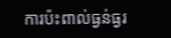ការប៉ះពាល់ធ្ងន់ធ្ងរ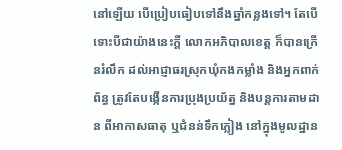នៅឡើយ បើប្រៀបធៀបទៅនឹងឆ្នាំកន្លងទៅ។ តែបើទោះបីជាយ៉ាងនេះក្ដី លោកអភិបាលខេត្ត ក៏បានក្រើនរំលឹក ដល់អាជ្ញាធរស្រុកឃុំកងកម្លាំង និងអ្នកពាក់ព័ន្ធ ត្រូវតែបង្កើនការប្រុងប្រយ័ត្ន និងបន្តការតាមដាន ពីអាកាសធាតុ ឬជំនន់ទឹកភ្លៀង នៅក្នុងមូលដ្ឋាន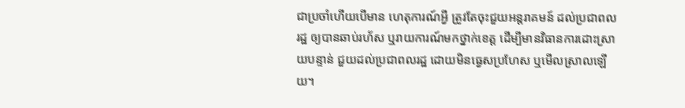ជាប្រចាំហើយបើមាន ហេតុការណ៍អ្វី ត្រូវតែចុះជួយអន្តរាគមន៍ ដល់ប្រជាពលរដ្ឋ ឲ្យបានឆាប់រហ័ស ឬរាយការណ៍មកថ្នាក់ខេត្ត ដើម្បីមានវិធានការដោះស្រាយបន្ទាន់ ជួយដល់ប្រជាពលរដ្ឋ ដោយមិនធ្វេសប្រហែស ឬមើលស្រាលឡើយ។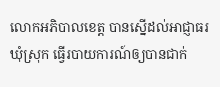លោកអភិបាលខេត្ត បានស្នើដល់អាជ្ញាធរឃុំស្រុក ធ្វើរបាយការណ៍ឲ្យបានជាក់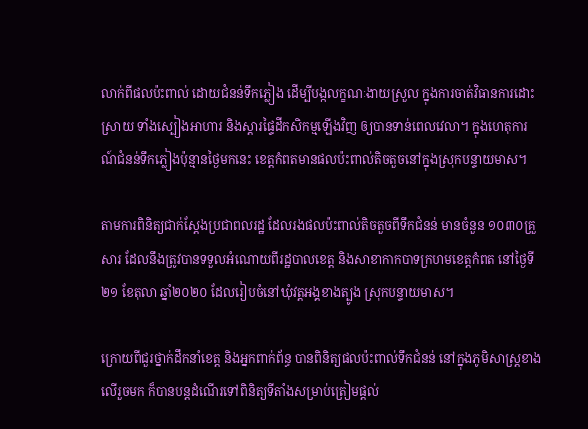លាក់ពីផលប៉ះពាល់ ដោយជំនន់ទឹកភ្លៀង ដើម្បីបង្កលក្ខណៈងាយស្រួល ក្នុងការចាត់វិធានការដោះស្រាយ ទាំងស្បៀងអាហារ និងស្ដារផ្ទៃដីកសិកម្មឡើងវិញ ឲ្យបានទាន់ពេលវេលា។ ក្នុងហេតុការណ៍ជំនន់ទឹកភ្លៀងប៉ុន្មានថ្ងៃមកនេះ ខេត្តកំពតមានផលប៉ះពាល់តិចតួចនៅក្នុងស្រុកបន្ទាយមាស។

តាមការពិនិត្យជាក់ស្តែងប្រជាពលរដ្ឋ ដែលរងផលប៉ះពាល់តិចតួចពីទឹកជំនន់ មានចំនួន ១០៣០គ្រួសារ ដែលនឹងត្រូវបានទទួលអំណោយពីរដ្ឋបាលខេត្ត និងសាខាកាកបាទក្រហមខេត្តកំពត នៅថ្ងៃទី២១ ខែតុលា ឆ្នាំ២០២០ ដែលរៀបចំនៅឃុំវត្តអង្គខាងត្បូង ស្រុកបន្ទាយមាស។

ក្រោយពីជួរថ្នាក់ដឹកនាំខេត្ត និងអ្នកពាក់ព័ន្ធ បានពិនិត្យផលប៉ះពាល់ទឹកជំនន់ នៅក្នុងភូមិសាស្រ្តខាងលើរួចមក ក៏បានបន្តដំណើរទៅពិនិត្យទីតាំងសម្រាប់ត្រៀមផ្តល់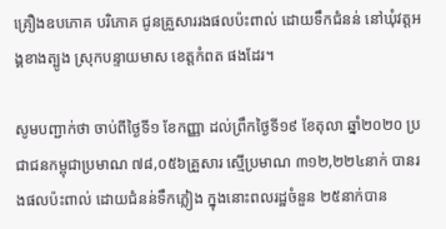គ្រឿងឧបភោគ បរិភោគ ជូនគ្រួសាររងផលប៉ះពាល់ ដោយទឹកជំនន់ នៅឃុំវត្តអង្គខាងត្បូង ស្រុកបន្ទាយមាស ខេត្តកំពត ផងដែរ។

សូមបញ្ជាក់ថា ចាប់ពីថ្ងៃទី១ ខែកញ្ញា ដល់ព្រឹកថ្ងៃទី១៩ ខែតុលា ឆ្នាំ២០២០ ប្រជាជនកម្ពុជាប្រមាណ ៧៨,០៥៦គ្រួសារ ស្មើប្រមាណ ៣១២,២២៤នាក់ បានរងផលប៉ះពាល់ ដោយជំនន់ទឹកភ្លៀង ក្នុងនោះពលរដ្ឋចំនួន ២៥នាក់បាន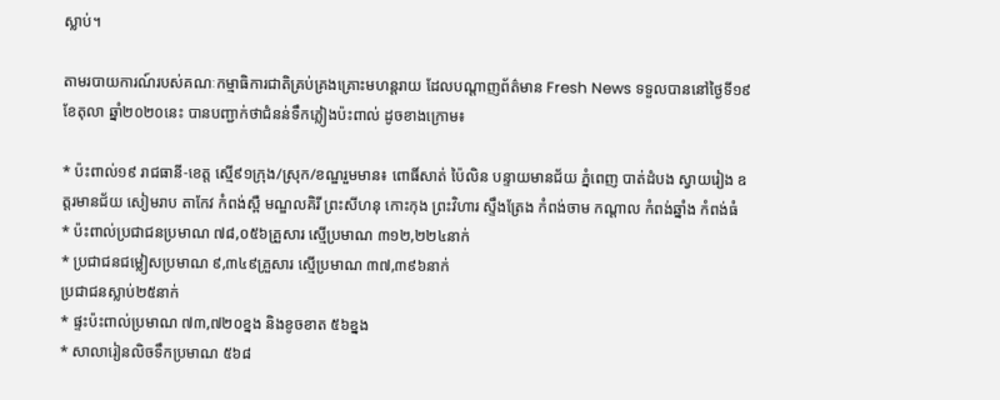ស្លាប់។

តាមរបាយការណ៍របស់គណៈកម្មាធិការជាតិគ្រប់គ្រងគ្រោះមហន្តរាយ ដែលបណ្ដាញព័ត៌មាន Fresh News ទទួលបាននៅថ្ងៃទី១៩ ខែតុលា ឆ្នាំ២០២០នេះ បានបញ្ជាក់ថាជំនន់ទឹកភ្លៀងប៉ះពាល់ ដូចខាងក្រោម៖

* ប៉ះពាល់១៩ រាជធានី-ខេត្ត ស្មើ៩១ក្រុង/ស្រុក/ខណ្ឌរួមមាន៖ ពោធិ៍សាត់ ប៉ៃលិន បន្ទាយមានជ័យ ភ្នំពេញ បាត់ដំបង ស្វាយរៀង ឧត្តរមានជ័យ សៀមរាប តាកែវ កំពង់ស្ពឺ មណ្ឌលគិរី ព្រះសីហនុ កោះកុង ព្រះវិហារ ស្ទឹងត្រែង កំពង់ចាម កណ្តាល កំពង់ឆ្នាំង កំពង់ធំ
* ប៉ះពាល់ប្រជាជនប្រមាណ ៧៨,០៥៦គ្រួសារ ស្មើប្រមាណ ៣១២,២២៤នាក់
* ប្រជាជនជម្លៀសប្រមាណ ៩,៣៤៩គ្រួសារ ស្មើប្រមាណ ៣៧,៣៩៦នាក់
ប្រជាជនស្លាប់២៥នាក់
* ផ្ទះប៉ះពាល់ប្រមាណ ៧៣,៧២០ខ្នង និងខូចខាត ៥៦ខ្នង
* សាលារៀនលិចទឹកប្រមាណ ៥៦៨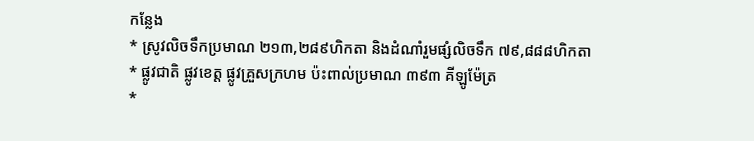កន្លែង
* ស្រូវលិចទឹកប្រមាណ ២១៣,២៨៩ហិកតា និងដំណាំរួមផ្សំលិចទឹក ៧៩,៨៨៨ហិកតា
* ផ្លូវជាតិ ផ្លូវខេត្ត ផ្លូវគ្រួសក្រហម ប៉ះពាល់ប្រមាណ ៣៩៣ គីឡូម៉ែត្រ
*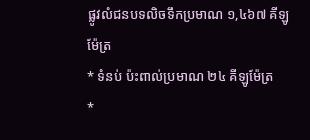ផ្លូវលំជនបទលិចទឹកប្រមាណ ១,៤៦៧ គីឡូម៉ែត្រ
* ទំនប់ ប៉ះពាល់ប្រមាណ ២៤ គីឡូម៉ែត្រ
*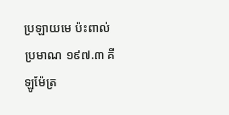ប្រឡាយមេ ប៉ះពាល់ប្រមាណ ១៩៧.៣ គីឡូម៉ែត្រ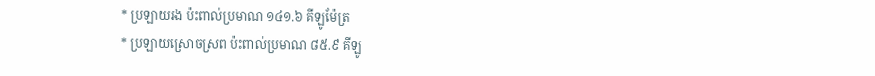* ប្រឡាយរង ប៉ះពាល់ប្រមាណ ១៤១.៦ គីឡូម៉ែត្រ
* ប្រឡាយស្រោចស្រព ប៉ះពាល់ប្រមាណ ៨៥.៩ គីឡូ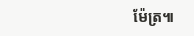ម៉ែត្រ៕